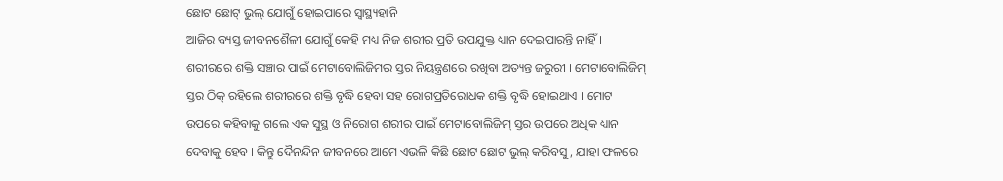ଛୋଟ ଛୋଟ୍ ଭୁଲ୍ ଯୋଗୁଁ ହୋଇପାରେ ସ୍ୱାସ୍ଥ୍ୟହାନି
ଆଜିର ବ୍ୟସ୍ତ ଜୀବନଶୈଳୀ ଯୋଗୁଁ କେହି ମଧ୍ୟ ନିଜ ଶରୀର ପ୍ରତି ଉପଯୁକ୍ତ ଧ୍ୟାନ ଦେଇପାରନ୍ତି ନାହିଁ । ଶରୀରରେ ଶକ୍ତି ସଞ୍ଚାର ପାଇଁ ମେଟାବୋଲିଜିମର ସ୍ତର ନିୟନ୍ତ୍ରଣରେ ରଖିବା ଅତ୍ୟନ୍ତ ଜରୁରୀ । ମେଟାବୋଲିଜିମ୍ ସ୍ତର ଠିକ୍ ରହିଲେ ଶରୀରରେ ଶକ୍ତି ବୃଦ୍ଧି ହେବା ସହ ରୋଗପ୍ରତିରୋଧକ ଶକ୍ତି ବୃଦ୍ଧି ହୋଇଥାଏ । ମୋଟ ଉପରେ କହିବାକୁ ଗଲେ ଏକ ସୁସ୍ଥ ଓ ନିରୋଗ ଶରୀର ପାଇଁ ମେଟାବୋଲିଜିମ୍ ସ୍ତର ଉପରେ ଅଧିକ ଧ୍ୟାନ ଦେବାକୁ ହେବ । କିନ୍ତୁ ଦୈନନ୍ଦିନ ଜୀବନରେ ଆମେ ଏଭଳି କିଛି ଛୋଟ ଛୋଟ ଭୁଲ୍ କରିବସୁ, ଯାହା ଫଳରେ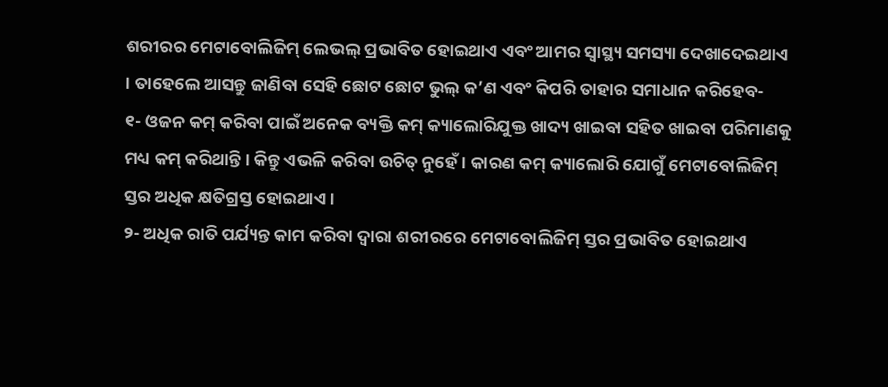ଶରୀରର ମେଟାବୋଲିଜିମ୍ ଲେଭଲ୍ ପ୍ରଭାବିତ ହୋଇଥାଏ ଏବଂ ଆମର ସ୍ୱାସ୍ଥ୍ୟ ସମସ୍ୟା ଦେଖାଦେଇଥାଏ । ତାହେଲେ ଆସନ୍ତୁ ଜାଣିବା ସେହି ଛୋଟ ଛୋଟ ଭୁଲ୍ କ’ଣ ଏବଂ କିପରି ତାହାର ସମାଧାନ କରିହେବ-
୧- ଓଜନ କମ୍ କରିବା ପାଇଁ ଅନେକ ବ୍ୟକ୍ତି କମ୍ କ୍ୟାଲୋରିଯୁକ୍ତ ଖାଦ୍ୟ ଖାଇବା ସହିତ ଖାଇବା ପରିମାଣକୁ ମଧ୍ୟ କମ୍ କରିଥାନ୍ତି । କିନ୍ତୁ ଏଭଳି କରିବା ଉଚିତ୍ ନୁହେଁ । କାରଣ କମ୍ କ୍ୟାଲୋରି ଯୋଗୁଁ ମେଟାବୋଲିଜିମ୍ ସ୍ତର ଅଧିକ କ୍ଷତିଗ୍ରସ୍ତ ହୋଇଥାଏ ।
୨- ଅଧିକ ରାତି ପର୍ଯ୍ୟନ୍ତ କାମ କରିବା ଦ୍ୱାରା ଶରୀରରେ ମେଟାବୋଲିଜିମ୍ ସ୍ତର ପ୍ରଭାବିତ ହୋଇଥାଏ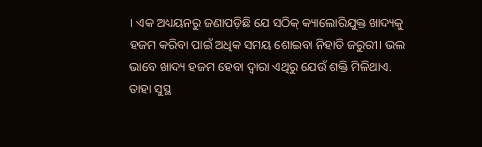। ଏକ ଅଧ୍ୟୟନରୁ ଜଣାପଡ଼ିଛି ଯେ ସଠିକ୍ କ୍ୟାଲୋରିଯୁକ୍ତ ଖାଦ୍ୟକୁ ହଜମ କରିବା ପାଇଁ ଅଧିକ ସମୟ ଶୋଇବା ନିହାତି ଜରୁରୀ। ଭଲ ଭାବେ ଖାଦ୍ୟ ହଜମ ହେବା ଦ୍ୱାରା ଏଥିରୁ ଯେଉଁ ଶକ୍ତି ମିଳିଥାଏ. ତାହା ସୁସ୍ଥ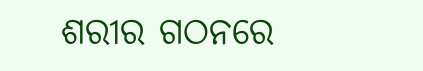ଶରୀର ଗଠନରେ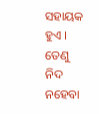ସହାୟକ ହୁଏ । ତେଣୁ ନିଦ ନହେବା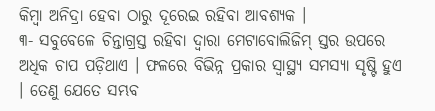କିମ୍ବା ଅନିଦ୍ରା ହେବା ଠାରୁ ଦୂରେଇ ରହିବା ଆବଶ୍ୟକ ।
୩- ସବୁବେଳେ ଚିନ୍ତାଗ୍ରସ୍ତ ରହିବା ଦ୍ୱାରା ମେଟାବୋଲିଜିମ୍ ସ୍ତର ଉପରେ ଅଧିକ ଚାପ ପଡ଼ିଥାଏ । ଫଳରେ ବିଭିନ୍ନ ପ୍ରକାର ସ୍ୱାସ୍ଥ୍ୟ ସମସ୍ୟା ସୃଷ୍ଟି ହୁଏ । ତେଣୁ ଯେତେ ସମ୍ଭବ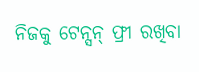ନିଜକୁ ଟେନ୍ସନ୍ ଫ୍ରୀ ରଖିବା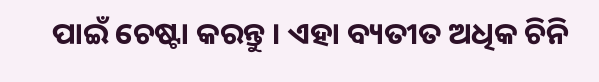ପାଇଁ ଚେଷ୍ଟା କରନ୍ତୁ । ଏହା ବ୍ୟତୀତ ଅଧିକ ଚିନି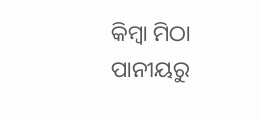କିମ୍ବା ମିଠା ପାନୀୟରୁ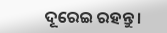ଦୂରେଇ ରହନ୍ତୁ ।